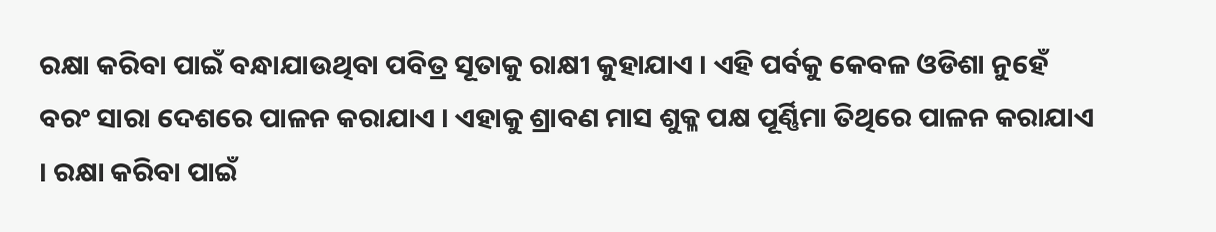ରକ୍ଷା କରିବା ପାଇଁ ବନ୍ଧାଯାଉଥିବା ପବିତ୍ର ସୂତାକୁ ରାକ୍ଷୀ କୁହାଯାଏ । ଏହି ପର୍ବକୁ କେବଳ ଓଡିଶା ନୁହେଁ ବରଂ ସାରା ଦେଶରେ ପାଳନ କରାଯାଏ । ଏହାକୁ ଶ୍ରାବଣ ମାସ ଶୁକ୍ଳ ପକ୍ଷ ପୂର୍ଣ୍ଣିମା ତିଥିରେ ପାଳନ କରାଯାଏ । ରକ୍ଷା କରିବା ପାଇଁ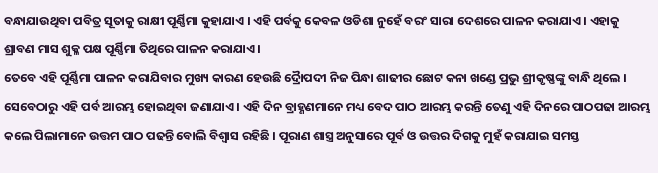ବନ୍ଧାଯାଉଥିବା ପବିତ୍ର ସୂତାକୁ ରାକ୍ଷୀ ପୂର୍ଣ୍ଣିମା କୁହାଯାଏ । ଏହି ପର୍ବକୁ କେବଳ ଓଡିଶା ନୁହେଁ ବରଂ ସାରା ଦେଶରେ ପାଳନ କରାଯାଏ । ଏହାକୁ ଶ୍ରାବଣ ମାସ ଶୁକ୍ଳ ପକ୍ଷ ପୂର୍ଣ୍ଣିମା ତିଥିରେ ପାଳନ କରାଯାଏ ।
ତେବେ ଏହି ପୂର୍ଣ୍ଣିମା ପାଳନ କରାଯିବାର ମୁଖ୍ୟ କାରଣ ହେଉଛି ଦ୍ରୈାପଦୀ ନିଜ ପିନ୍ଧା ଶାଢୀର ଛୋଟ କନା ଖଣ୍ଡେ ପ୍ରଭୁ ଶ୍ରୀକୃଷ୍ଣଙ୍କୁ ବାନ୍ଧି ଥିଲେ । ସେବେଠାରୁ ଏହି ପର୍ବ ଆରମ୍ଭ ହୋଇଥିବା ଜଣାଯାଏ । ଏହି ଦିନ ବ୍ରାହ୍ଣଣମାନେ ମଧ୍ୟ ବେଦ ପାଠ ଆରମ୍ଭ କରନ୍ତି ତେଣୁ ଏହି ଦିନରେ ପାଠପଢା ଆରମ୍ଭ କଲେ ପିଲାମାନେ ଉତ୍ତମ ପାଠ ପଢନ୍ତି ବୋଲି ବିଶ୍ୱାସ ରହିଛି । ପୂରାଣ ଶାସ୍ତ୍ର ଅନୁସାରେ ପୂର୍ବ ଓ ଉତ୍ତର ଦିଗକୁ ମୁହଁ କରାଯାଇ ସମସ୍ତ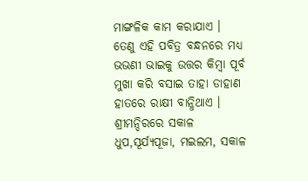ମାଙ୍ଗଳିକ କାମ କରାଯାଏ ।
ତେଣୁ ଏହି ପବିତ୍ର ବନ୍ଧନରେ ମଧ୍ୟ ଭଭଣୀ ଭାଇକୁ ଉତ୍ତର କିମ୍ବା ପୂର୍ବ ମୁଖା କରି ବସାଇ ତାହା ଡାହାଣ ହାତରେ ରାକ୍ଷୀ ବାନ୍ଧିଥାଏ । ଶ୍ରୀମନ୍ଦିରରେ ସକାଳ ଧୁପ,ସୂର୍ଯ୍ୟପୂଜା, ମଇଲମ, ସକାଳ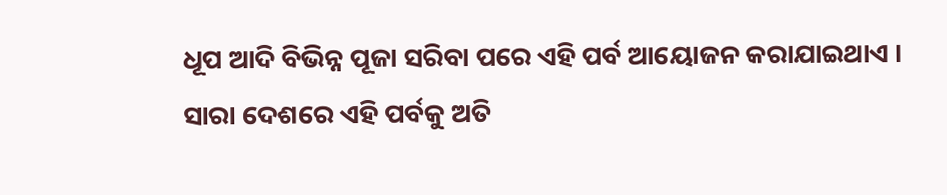ଧୂପ ଆଦି ବିଭିନ୍ନ ପୂଜା ସରିବା ପରେ ଏହି ପର୍ବ ଆୟୋଜନ କରାଯାଇଥାଏ । ସାରା ଦେଶରେ ଏହି ପର୍ବକୁ ଅତି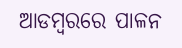ଆଡମ୍ବରରେ ପାଳନ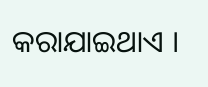କରାଯାଇଥାଏ ।